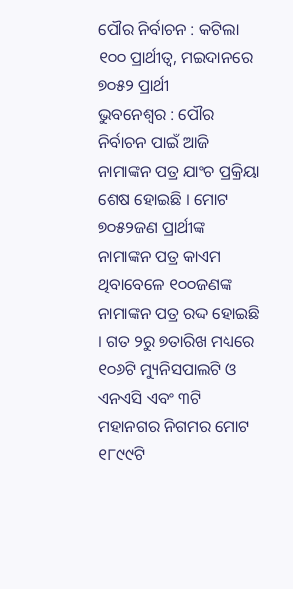ପୌର ନିର୍ବାଚନ : କଟିଲା ୧୦୦ ପ୍ରାର୍ଥୀତ୍ୱ, ମଇଦାନରେ ୭୦୫୨ ପ୍ରାର୍ଥୀ
ଭୁବନେଶ୍ୱର : ପୌର ନିର୍ବାଚନ ପାଇଁ ଆଜି ନାମାଙ୍କନ ପତ୍ର ଯାଂଚ ପ୍ରକ୍ରିୟା ଶେଷ ହୋଇଛି । ମୋଟ ୭୦୫୨ଜଣ ପ୍ରାର୍ଥୀଙ୍କ ନାମାଙ୍କନ ପତ୍ର କାଏମ ଥିବାବେଳେ ୧୦୦ଜଣଙ୍କ ନାମାଙ୍କନ ପତ୍ର ରଦ୍ଦ ହୋଇଛି । ଗତ ୨ରୁ ୭ତାରିଖ ମଧ୍ୟରେ ୧୦୬ଟି ମ୍ୟୁନିସପାଲଟି ଓ ଏନଏସି ଏବଂ ୩ଟି ମହାନଗର ନିଗମର ମୋଟ ୧୮୯୯ଟି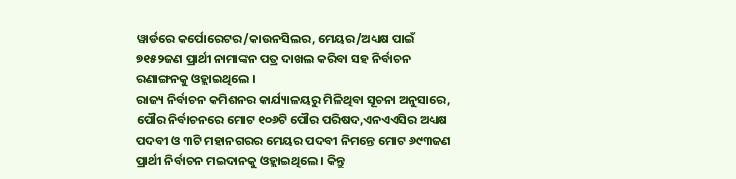ୱାର୍ଡରେ କର୍ପୋରେଟର/କାଉନସିଲର, ମେୟର/ଅଧ୍ୟକ୍ଷ ପାଇଁ ୭୧୫୨ଜଣ ପ୍ରାର୍ଥୀ ନାମାଙ୍କନ ପତ୍ର ଦାଖଲ କରିବା ସହ ନିର୍ବାଚନ ରଣାଙ୍ଗନକୁ ଓହ୍ଲାଇଥିଲେ ।
ରାଜ୍ୟ ନିର୍ବାଚନ କମିଶନର କାର୍ଯ୍ୟାଳୟରୁ ମିଳିଥିବା ସୂଚନା ଅନୁସାରେ, ପୌର ନିର୍ବାଚନରେ ମୋଟ ୧୦୬ଟି ପୌର ପରିଷଦ,ଏନଏଏସିର ଅଧ୍ୟକ୍ଷ ପଦବୀ ଓ ୩ଟି ମହାନଗରର ମେୟର ପଦବୀ ନିମନ୍ତେ ମୋଟ ୬୯୩ଜଣ ପ୍ରାର୍ଥୀ ନିର୍ବାଚନ ମଇଦାନକୁ ଓହ୍ଲାଇଥିଲେ । କିନ୍ତୁ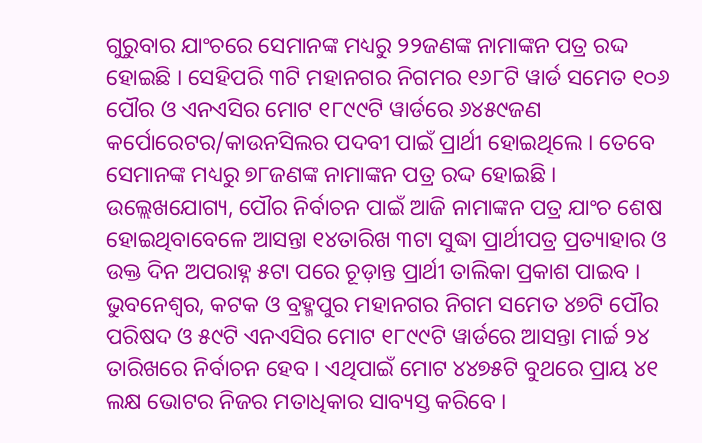ଗୁରୁବାର ଯାଂଚରେ ସେମାନଙ୍କ ମଧ୍ୟରୁ ୨୨ଜଣଙ୍କ ନାମାଙ୍କନ ପତ୍ର ରଦ୍ଦ ହୋଇଛି । ସେହିପରି ୩ଟି ମହାନଗର ନିଗମର ୧୬୮ଟି ୱାର୍ଡ ସମେତ ୧୦୬ ପୌର ଓ ଏନଏସିର ମୋଟ ୧୮୯୯ଟି ୱାର୍ଡରେ ୬୪୫୯ଜଣ କର୍ପୋରେଟର/କାଉନସିଲର ପଦବୀ ପାଇଁ ପ୍ରାର୍ଥୀ ହୋଇଥିଲେ । ତେବେ ସେମାନଙ୍କ ମଧ୍ୟରୁ ୭୮ଜଣଙ୍କ ନାମାଙ୍କନ ପତ୍ର ରଦ୍ଦ ହୋଇଛି । ଉଲ୍ଲେଖଯୋଗ୍ୟ, ପୌର ନିର୍ବାଚନ ପାଇଁ ଆଜି ନାମାଙ୍କନ ପତ୍ର ଯାଂଚ ଶେଷ ହୋଇଥିବାବେଳେ ଆସନ୍ତା ୧୪ତାରିଖ ୩ଟା ସୁଦ୍ଧା ପ୍ରାର୍ଥୀପତ୍ର ପ୍ରତ୍ୟାହାର ଓ ଉକ୍ତ ଦିନ ଅପରାହ୍ନ ୫ଟା ପରେ ଚୂଡ଼ାନ୍ତ ପ୍ରାର୍ଥୀ ତାଲିକା ପ୍ରକାଶ ପାଇବ । ଭୁବନେଶ୍ୱର, କଟକ ଓ ବ୍ରହ୍ମପୁର ମହାନଗର ନିଗମ ସମେତ ୪୭ଟି ପୌର ପରିଷଦ ଓ ୫୯ଟି ଏନଏସିର ମୋଟ ୧୮୯୯ଟି ୱାର୍ଡରେ ଆସନ୍ତା ମାର୍ଚ୍ଚ ୨୪ ତାରିଖରେ ନିର୍ବାଚନ ହେବ । ଏଥିପାଇଁ ମୋଟ ୪୪୭୫ଟି ବୁଥରେ ପ୍ରାୟ ୪୧ ଲକ୍ଷ ଭୋଟର ନିଜର ମତାଧିକାର ସାବ୍ୟସ୍ତ କରିବେ ।